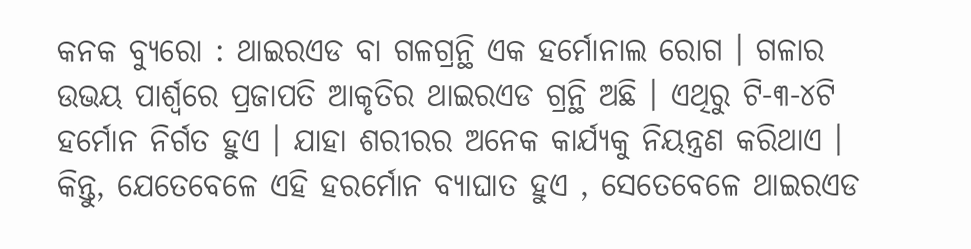କନକ ବ୍ୟୁରୋ : ଥାଇରଏଡ ବା ଗଳଗ୍ରନ୍ଥି ଏକ ହର୍ମୋନାଲ ରୋଗ । ଗଳାର ଉଭୟ ପାର୍ଶ୍ୱରେ ପ୍ରଜାପତି ଆକୃତିର ଥାଇରଏଡ ଗ୍ରନ୍ଥି ଅଛି । ଏଥିରୁ ଟି-୩-୪ଟି ହର୍ମୋନ ନିର୍ଗତ ହୁଏ । ଯାହା ଶରୀରର ଅନେକ କାର୍ଯ୍ୟକୁ ନିୟନ୍ତ୍ରଣ କରିଥାଏ । କିନ୍ତୁ, ଯେତେବେଳେ ଏହି ହରର୍ମୋନ ବ୍ୟାଘାତ ହୁଏ , ସେତେବେଳେ ଥାଇରଏଡ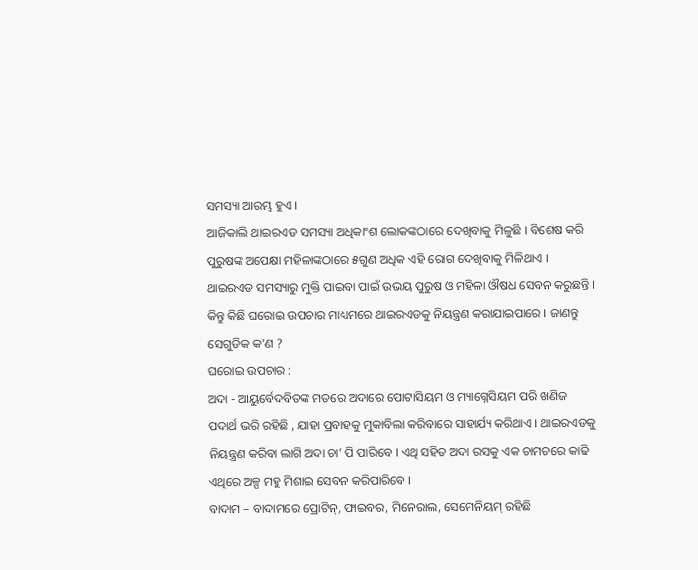ସମସ୍ୟା ଆରମ୍ଭ ହୁଏ ।
ଆଜିକାଲି ଥାଇରଏଡ ସମସ୍ୟା ଅଧିକାଂଶ ଲୋକଙ୍କଠାରେ ଦେଖିବାକୁ ମିଳୁଛି । ବିଶେଷ କରି ପୁରୁଷଙ୍କ ଅପେକ୍ଷା ମହିଳାଙ୍କଠାରେ ୫ଗୁଣ ଅଧିକ ଏହି ରୋଗ ଦେଖିବାକୁ ମିଳିଥାଏ । ଥାଇରଏଡ ସମସ୍ୟାରୁ ମୁକ୍ତି ପାଇବା ପାଇଁ ଉଭୟ ପୁରୁଷ ଓ ମହିଳା ଔଷଧ ସେବନ କରୁଛନ୍ତି । କିନ୍ତୁ କିଛି ଘରୋଇ ଉପଚାର ମାଧ୍ୟମରେ ଥାଇରଏଡକୁ ନିୟନ୍ତ୍ରଣ କରାଯାଇପାରେ । ଜାଣନ୍ତୁ ସେଗୁଡିକ କ’ଣ ?
ଘରୋଇ ଉପଚାର :
ଅଦା - ଆୟୁର୍ବେଦବିତଙ୍କ ମତରେ ଅଦାରେ ପୋଟାସିୟମ ଓ ମ୍ୟାଗ୍ନେସିୟମ ପରି ଖଣିଜ ପଦାର୍ଥ ଭରି ରହିଛି , ଯାହା ପ୍ରବାହକୁ ମୁକାବିଲା କରିବାରେ ସାହାର୍ଯ୍ୟ କରିଥାଏ । ଥାଇରଏଡକୁ ନିୟନ୍ତ୍ରଣ କରିବା ଲାଗି ଅଦା ଚା’ ପି ପାରିବେ । ଏଥି ସହିତ ଅଦା ରସକୁ ଏକ ଚାମଚରେ କାଢି ଏଥିରେ ଅଳ୍ପ ମହୁ ମିଶାଇ ସେବନ କରିପାରିବେ ।
ବାଦାମ – ବାଦାମରେ ପ୍ରୋଟିନ୍, ଫାଇବର, ମିନେରାଲ, ସେମେନିୟମ୍ ରହିଛି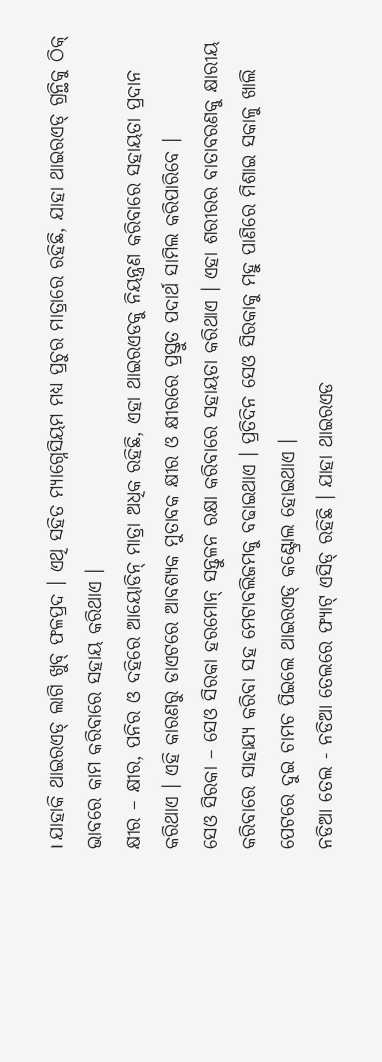। ଯାହାକି ଥାଇରଏଡ୍ ଲାଗି ଖୁବ୍ ଫଳପ୍ରଦ । ଏଥି ସହିତ ମ୍ୟାଗ୍ନେସିୟମ ମଧ୍ୟ ପ୍ରଚୁର ମାତ୍ରାରେ ରହିଛି, ଯାହା ଥାଇରଏଡ୍ ଗ୍ରନ୍ଥିକୁ ଠିକ୍ ଭାବରେ କାମ କରିବାରେ ସହାୟ କରିଥାଏ ।
କ୍ଷୀର – କ୍ଷୀର, ପନିର ଓ ଦହିରେ ଆୟୋଡିନ୍ ମାତ୍ରା ଅଧିକ ରହିଛି, ଏହା ଥାଇରଏଡକୁ ନିୟନ୍ତ୍ରଣ କରିବାରେ ସହାୟତା ପ୍ରଦାନ କରିଥାଏ । ଏହି କାରଣରୁ ଡାଏଟରେ ଆବଶ୍ୟକ ମୁତାବକ କ୍ଷୀର ଓ କ୍ଷୀରରେ ପ୍ରସ୍ତୁତ ପଦାର୍ଥ ସାମିଲ କରିପାରିବେ ।
ସେଓ ସିରକା – ସେଓ ସିରକା ହରମୋନ୍ ସନ୍ତୁଳନ ରକ୍ଷା କରିବାରେ ସହାୟତା କରିଥାଏ । ଏହା ଶରୀରର ବାତାବରଣକୁ କ୍ଷାରୀୟ କରିବାରେ ସାହାଯ୍ୟ କରିବା ସହ ମେଟାବଲିଜମକୁ ବଢାଇଥାଏ । ପ୍ରତିଦିନ ସେଓ ସିରକାକୁ ମହୁ ପାଣିରେ ମିଶାଇ ସକାଳୁ ଖାଲି ପେଟରେ ଦୁଇ ଚାମଚ ପିଇଲେ ଥାଇରଏଡ୍ କଣ୍ଟ୍ରୋଲ ହୋଇଥାଏ ।
ନଡିଆ ତେଲ - ନଡିଆ ତେଲରେ ଫ୍ୟାଟ୍ ଏସିଡ୍ ରହିଛି । ଯାହା ଥାଇରଏଡ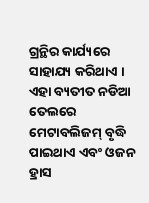ଗ୍ରନ୍ଥିର କାର୍ଯ୍ୟରେ ସାହାଯ୍ୟ କରିଥାଏ । ଏହା ବ୍ୟତୀତ ନଡିଆ ତେଲରେ ମେଟାବଲିଜମ୍ ବୃଦ୍ଧି ପାଇଥାଏ ଏବଂ ଓଜନ ହ୍ରାସ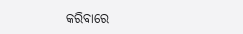କରିବାରେ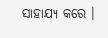ସାହାଯ୍ୟ କରେ ।